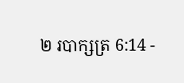២ របាក្សត្រ 6:14 -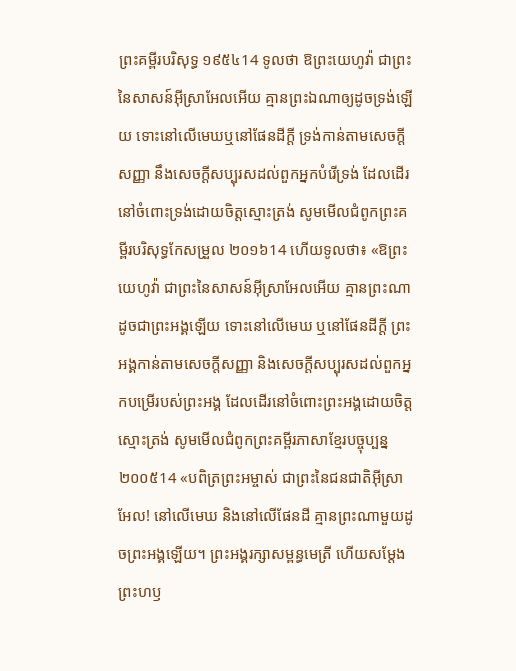ព្រះគម្ពីរបរិសុទ្ធ ១៩៥៤14 ទូលថា ឱព្រះយេហូវ៉ា ជាព្រះនៃសាសន៍អ៊ីស្រាអែលអើយ គ្មានព្រះឯណាឲ្យដូចទ្រង់ឡើយ ទោះនៅលើមេឃឬនៅផែនដីក្តី ទ្រង់កាន់តាមសេចក្ដីសញ្ញា នឹងសេចក្ដីសប្បុរសដល់ពួកអ្នកបំរើទ្រង់ ដែលដើរនៅចំពោះទ្រង់ដោយចិត្តស្មោះត្រង់ សូមមើលជំពូកព្រះគម្ពីរបរិសុទ្ធកែសម្រួល ២០១៦14 ហើយទូលថា៖ «ឱព្រះយេហូវ៉ា ជាព្រះនៃសាសន៍អ៊ីស្រាអែលអើយ គ្មានព្រះណាដូចជាព្រះអង្គឡើយ ទោះនៅលើមេឃ ឬនៅផែនដីក្តី ព្រះអង្គកាន់តាមសេចក្ដីសញ្ញា និងសេចក្ដីសប្បុរសដល់ពួកអ្នកបម្រើរបស់ព្រះអង្គ ដែលដើរនៅចំពោះព្រះអង្គដោយចិត្តស្មោះត្រង់ សូមមើលជំពូកព្រះគម្ពីរភាសាខ្មែរបច្ចុប្បន្ន ២០០៥14 «បពិត្រព្រះអម្ចាស់ ជាព្រះនៃជនជាតិអ៊ីស្រាអែល! នៅលើមេឃ និងនៅលើផែនដី គ្មានព្រះណាមួយដូចព្រះអង្គឡើយ។ ព្រះអង្គរក្សាសម្ពន្ធមេត្រី ហើយសម្តែងព្រះហឫ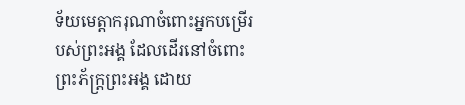ទ័យមេត្តាករុណាចំពោះអ្នកបម្រើរបស់ព្រះអង្គ ដែលដើរនៅចំពោះព្រះភ័ក្ត្រព្រះអង្គ ដោយ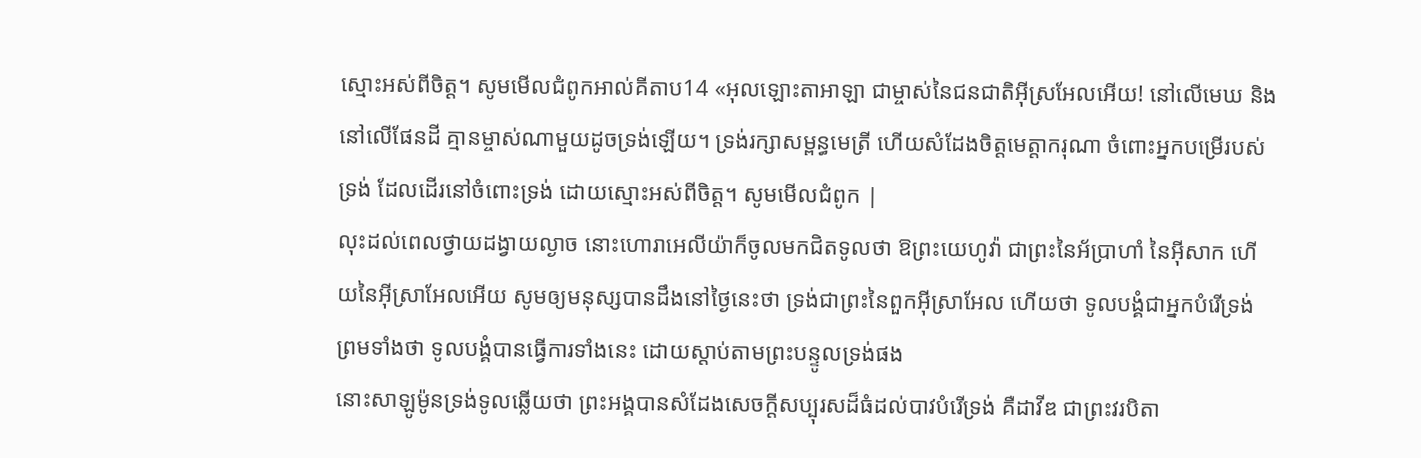ស្មោះអស់ពីចិត្ត។ សូមមើលជំពូកអាល់គីតាប14 «អុលឡោះតាអាឡា ជាម្ចាស់នៃជនជាតិអ៊ីស្រអែលអើយ! នៅលើមេឃ និងនៅលើផែនដី គ្មានម្ចាស់ណាមួយដូចទ្រង់ឡើយ។ ទ្រង់រក្សាសម្ពន្ធមេត្រី ហើយសំដែងចិត្តមេត្តាករុណា ចំពោះអ្នកបម្រើរបស់ទ្រង់ ដែលដើរនៅចំពោះទ្រង់ ដោយស្មោះអស់ពីចិត្ត។ សូមមើលជំពូក |
លុះដល់ពេលថ្វាយដង្វាយល្ងាច នោះហោរាអេលីយ៉ាក៏ចូលមកជិតទូលថា ឱព្រះយេហូវ៉ា ជាព្រះនៃអ័ប្រាហាំ នៃអ៊ីសាក ហើយនៃអ៊ីស្រាអែលអើយ សូមឲ្យមនុស្សបានដឹងនៅថ្ងៃនេះថា ទ្រង់ជាព្រះនៃពួកអ៊ីស្រាអែល ហើយថា ទូលបង្គំជាអ្នកបំរើទ្រង់ ព្រមទាំងថា ទូលបង្គំបានធ្វើការទាំងនេះ ដោយស្តាប់តាមព្រះបន្ទូលទ្រង់ផង
នោះសាឡូម៉ូនទ្រង់ទូលឆ្លើយថា ព្រះអង្គបានសំដែងសេចក្ដីសប្បុរសដ៏ធំដល់បាវបំរើទ្រង់ គឺដាវីឌ ជាព្រះវរបិតា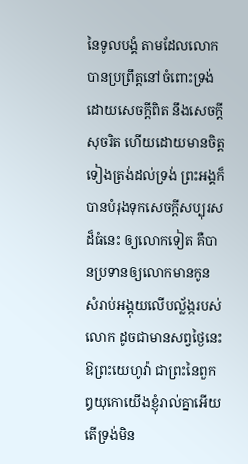នៃទូលបង្គំ តាមដែលលោកបានប្រព្រឹត្តនៅចំពោះទ្រង់ ដោយសេចក្ដីពិត នឹងសេចក្ដីសុចរិត ហើយដោយមានចិត្តទៀងត្រង់ដល់ទ្រង់ ព្រះអង្គក៏បានបំរុងទុកសេចក្ដីសប្បុរសដ៏ធំនេះ ឲ្យលោកទៀត គឺបានប្រទានឲ្យលោកមានកូន សំរាប់អង្គុយលើបល្ល័ង្ករបស់លោក ដូចជាមានសព្វថ្ងៃនេះ
ឱព្រះយេហូវ៉ា ជាព្រះនៃពួកឰយុកោយើងខ្ញុំរាល់គ្នាអើយ តើទ្រង់មិន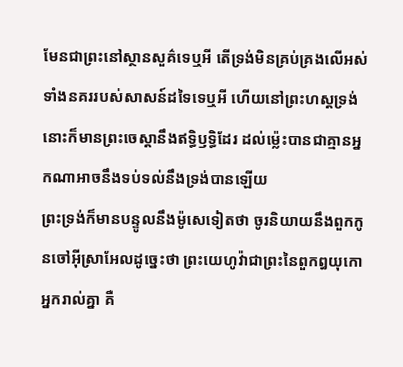មែនជាព្រះនៅស្ថានសួគ៌ទេឬអី តើទ្រង់មិនគ្រប់គ្រងលើអស់ទាំងនគររបស់សាសន៍ដទៃទេឬអី ហើយនៅព្រះហស្តទ្រង់ នោះក៏មានព្រះចេស្តានឹងឥទ្ធិឫទ្ធិដែរ ដល់ម៉្លេះបានជាគ្មានអ្នកណាអាចនឹងទប់ទល់នឹងទ្រង់បានឡើយ
ព្រះទ្រង់ក៏មានបន្ទូលនឹងម៉ូសេទៀតថា ចូរនិយាយនឹងពួកកូនចៅអ៊ីស្រាអែលដូច្នេះថា ព្រះយេហូវ៉ាជាព្រះនៃពួកឰយុកោអ្នករាល់គ្នា គឺ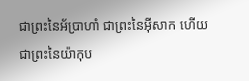ជាព្រះនៃអ័ប្រាហាំ ជាព្រះនៃអ៊ីសាក ហើយជាព្រះនៃយ៉ាកុប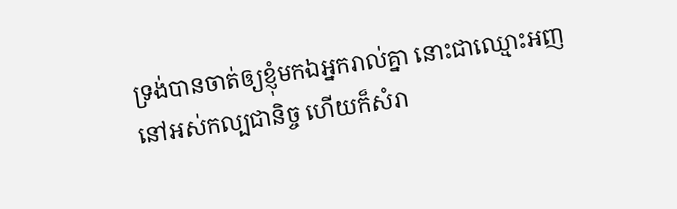ទ្រង់បានចាត់ឲ្យខ្ញុំមកឯអ្នករាល់គ្នា នោះជាឈ្មោះអញនៅអស់កល្បជានិច្ច ហើយក៏សំរា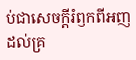ប់ជាសេចក្ដីរំឭកពីអញ ដល់គ្រ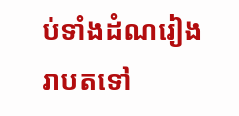ប់ទាំងដំណរៀងរាបតទៅ